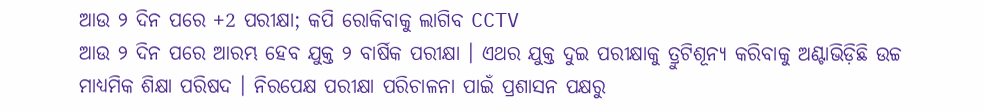ଆଉ ୨ ଦିନ ପରେ +2 ପରୀକ୍ଷା; କପି ରୋକିବାକୁ ଲାଗିବ CCTV
ଆଉ ୨ ଦିନ ପରେ ଆରମ୍ଭ ହେବ ଯୁକ୍ତ ୨ ବାର୍ଷିକ ପରୀକ୍ଷା । ଏଥର ଯୁକ୍ତ ଦୁଇ ପରୀକ୍ଷାକୁ ତ୍ରୁଟିଶୂନ୍ୟ କରିବାକୁ ଅଣ୍ଟାଭିଡ଼ିଛି ଉଚ୍ଚ ମାଧ୍ୟମିକ ଶିକ୍ଷା ପରିଷଦ । ନିରପେକ୍ଷ ପରୀକ୍ଷା ପରିଚାଳନା ପାଇଁ ପ୍ରଶାସନ ପକ୍ଷରୁ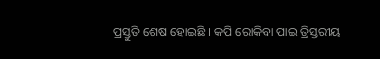ପ୍ରସ୍ତୁତି ଶେଷ ହୋଇଛି । କପି ରୋକିବା ପାଇ ତ୍ରିସ୍ତରୀୟ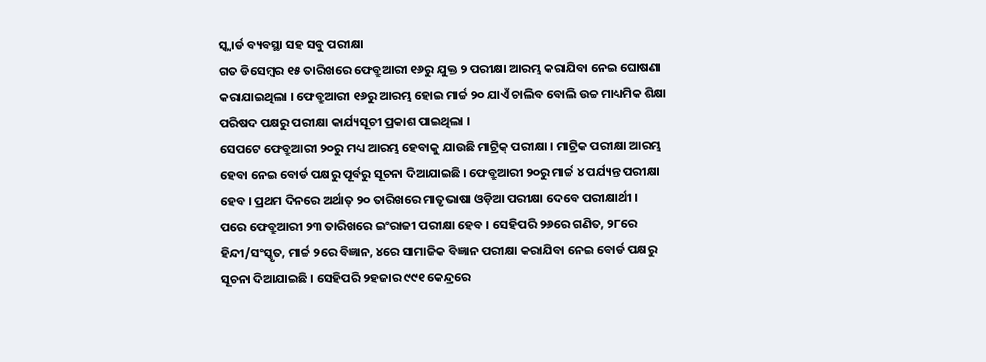ସ୍କ୍ୱାର୍ଡ ବ୍ୟବସ୍ଥା ସହ ସବୁ ପରୀକ୍ଷା
ଗତ ଡିସେମ୍ବର ୧୫ ତାରିଖରେ ଫେବ୍ରୁଆରୀ ୧୬ରୁ ଯୁକ୍ତ ୨ ପରୀକ୍ଷା ଆରମ୍ଭ କରାଯିବା ନେଇ ଘୋଷଣା କରାଯାଇଥିଲା । ଫେବ୍ରୁଆରୀ ୧୬ରୁ ଆରମ୍ଭ ହୋଇ ମାର୍ଚ୍ଚ ୨୦ ଯାଏଁ ଚାଲିବ ବୋଲି ଉଚ୍ଚ ମାଧ୍ୟମିକ ଶିକ୍ଷା ପରିଷଦ ପକ୍ଷରୁ ପରୀକ୍ଷା କାର୍ଯ୍ୟସୂଚୀ ପ୍ରକାଶ ପାଇଥିଲା ।
ସେପଟେ ଫେବ୍ରୁଆରୀ ୨୦ରୁ ମଧ୍ୟ ଆରମ୍ଭ ହେବାକୁ ଯାଉଛି ମାଟ୍ରିକ୍ ପରୀକ୍ଷା । ମାଟ୍ରିକ ପରୀକ୍ଷା ଆରମ୍ଭ ହେବା ନେଇ ବୋର୍ଡ ପକ୍ଷରୁ ପୂର୍ବରୁ ସୂଚନା ଦିଆଯାଇଛି । ଫେବ୍ରୁଆରୀ ୨୦ରୁ ମାର୍ଚ୍ଚ ୪ ପର୍ଯ୍ୟନ୍ତ ପରୀକ୍ଷା ହେବ । ପ୍ରଥମ ଦିନରେ ଅର୍ଥାତ୍ ୨୦ ତାରିଖରେ ମାତୃଭାଷା ଓଡ଼ିଆ ପରୀକ୍ଷା ଦେବେ ପରୀକ୍ଷାର୍ଥୀ ।
ପରେ ଫେବ୍ରୁଆରୀ ୨୩ ତାରିଖରେ ଇଂରାଜୀ ପରୀକ୍ଷା ହେବ । ସେହିପରି ୨୬ରେ ଗଣିତ, ୨୮ରେ ହିନ୍ଦୀ/ସଂସ୍କୃତ, ମାର୍ଚ୍ଚ ୨ରେ ବିଜ୍ଞାନ, ୪ରେ ସାମାଜିକ ବିଜ୍ଞାନ ପରୀକ୍ଷା କରାଯିବା ନେଇ ବୋର୍ଡ ପକ୍ଷରୁ ସୂଚନା ଦିଆଯାଇଛି । ସେହିପରି ୨ହଜାର ୯୯୧ କେନ୍ଦ୍ରରେ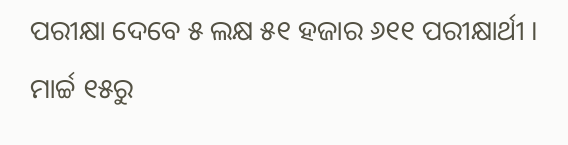ପରୀକ୍ଷା ଦେବେ ୫ ଲକ୍ଷ ୫୧ ହଜାର ୬୧୧ ପରୀକ୍ଷାର୍ଥୀ । ମାର୍ଚ୍ଚ ୧୫ରୁ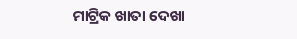ମାଟ୍ରିକ ଖାତା ଦେଖା